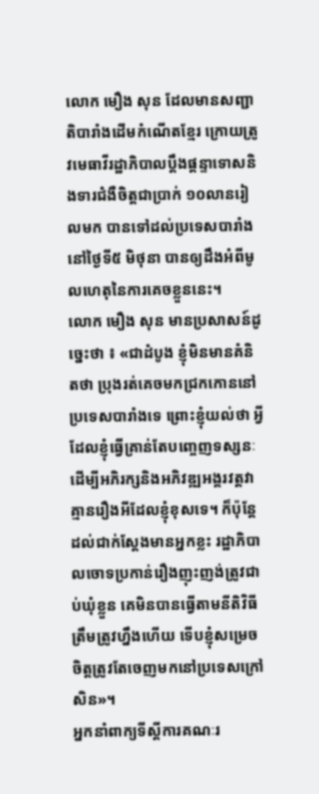លោក មឿង សុន ដែលមានសញ្ជាតិបារាំងដើមកំណើតខ្មែរ ក្រោយត្រូវមេធាវីរដ្ឋាភិបាលប្ដឹងផ្ដន្ទាទោសនិងទារជំងឺចិត្តជាប្រាក់ ១០លានរៀលមក បានទៅដល់ប្រទេសបារាំង នៅថ្ងៃទី៥ មិថុនា បានឲ្យដឹងអំពីមូលហេតុនៃការគេចខ្លួននេះ។
លោក មឿង សុន មានប្រសាសន៍ដូច្នេះថា ៖ «ជាដំបូង ខ្ញុំមិនមានគំនិតថា ប្រុងរត់គេចមកជ្រកកោននៅប្រទេសបារាំងទេ ព្រោះខ្ញុំយល់ថា អ្វីដែលខ្ញុំធ្វើគ្រាន់តែបញ្ចេញទស្សនៈដើម្បីអភិរក្សនិងអភិវឌ្ឍអង្គរវត្តវាគ្មានរឿងអីដែលខ្ញុំខុសទេ។ ក៏ប៉ុន្តែដល់ជាក់ស្ដែងមានអ្នកខ្លះ រដ្ឋាភិបាលចោទប្រកាន់រឿងញុះញង់ត្រូវជាប់ឃុំខ្លួន គេមិនបានធ្វើតាមនីតិវិធីត្រឹមត្រូវហ្នឹងហើយ ទើបខ្ញុំសម្រេចចិត្តត្រូវតែចេញមកនៅប្រទេសក្រៅសិន»។
អ្នកនាំពាក្យទីស្ដីការគណៈរ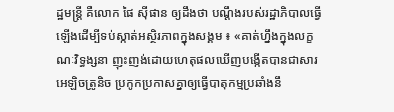ដ្ឋមន្រ្តី គឺលោក ផៃ ស៊ីផាន ឲ្យដឹងថា បណ្ដឹងរបស់រដ្ឋាភិបាលធ្វើឡើងដើម្បីទប់ស្កាត់អស្ថិរភាពក្នុងសង្គម ៖ «គាត់ហ្នឹងក្នុងលក្ខណៈវិទ្ធង្សនា ញុះញង់ដោយហេតុផលឃើញបង្កើតបានជាសារអេឡិចត្រូនិច ប្រកូកប្រកាសគ្នាឲ្យធ្វើបាតុកម្មប្រឆាំងនឹ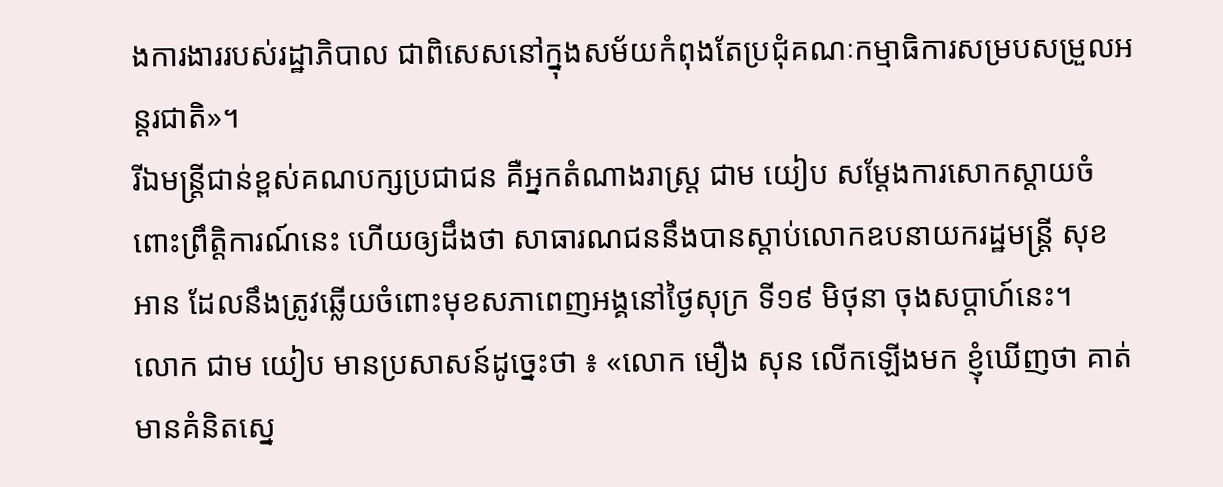ងការងាររបស់រដ្ឋាភិបាល ជាពិសេសនៅក្នុងសម័យកំពុងតែប្រជុំគណៈកម្មាធិការសម្របសម្រួលអន្តរជាតិ»។
រីឯមន្រ្តីជាន់ខ្ពស់គណបក្សប្រជាជន គឺអ្នកតំណាងរាស្រ្ដ ជាម យៀប សម្ដែងការសោកស្ដាយចំពោះព្រឹត្តិការណ៍នេះ ហើយឲ្យដឹងថា សាធារណជននឹងបានស្ដាប់លោកឧបនាយករដ្ឋមន្រ្តី សុខ អាន ដែលនឹងត្រូវឆ្លើយចំពោះមុខសភាពេញអង្គនៅថ្ងៃសុក្រ ទី១៩ មិថុនា ចុងសប្ដាហ៍នេះ។
លោក ជាម យៀប មានប្រសាសន៍ដូច្នេះថា ៖ «លោក មឿង សុន លើកឡើងមក ខ្ញុំឃើញថា គាត់មានគំនិតស្នេ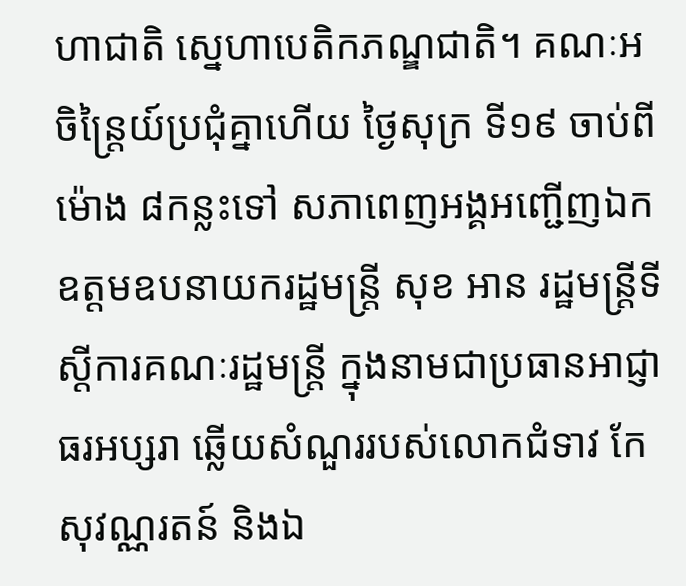ហាជាតិ ស្នេហាបេតិកភណ្ឌជាតិ។ គណៈអចិន្រ្តៃយ៍ប្រជុំគ្នាហើយ ថ្ងៃសុក្រ ទី១៩ ចាប់ពីម៉ោង ៨កន្លះទៅ សភាពេញអង្គអញ្ជើញឯកឧត្ដមឧបនាយករដ្ឋមន្រ្តី សុខ អាន រដ្ឋមន្រ្តីទីស្ដីការគណៈរដ្ឋមន្រ្តី ក្នុងនាមជាប្រធានអាជ្ញាធរអប្សរា ឆ្លើយសំណួររបស់លោកជំទាវ កែ សុវណ្ណរតន៍ និងឯ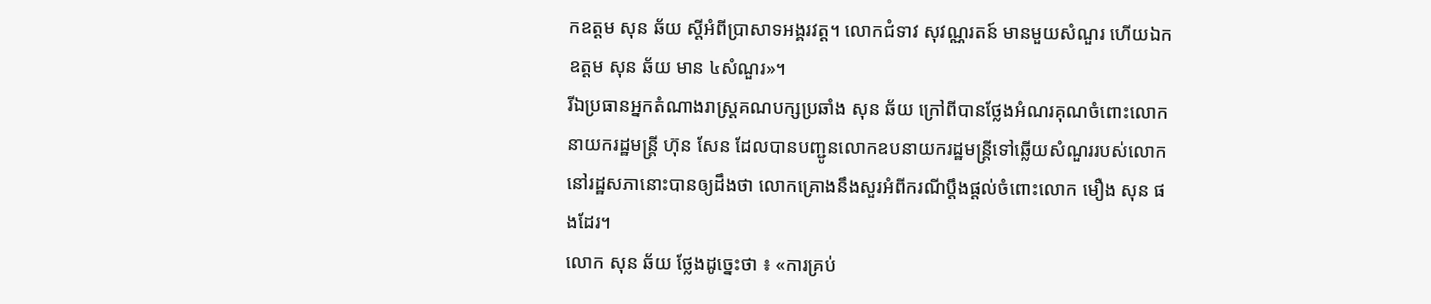កឧត្ដម សុន ឆ័យ ស្ដីអំពីប្រាសាទអង្គរវត្ត។ លោកជំទាវ សុវណ្ណរតន៍ មានមួយសំណួរ ហើយឯកឧត្ដម សុន ឆ័យ មាន ៤សំណួរ»។
រីឯប្រធានអ្នកតំណាងរាស្រ្ដគណបក្សប្រឆាំង សុន ឆ័យ ក្រៅពីបានថ្លែងអំណរគុណចំពោះលោកនាយករដ្ឋមន្រ្តី ហ៊ុន សែន ដែលបានបញ្ជូនលោកឧបនាយករដ្ឋមន្រ្តីទៅឆ្លើយសំណួររបស់លោកនៅរដ្ឋសភានោះបានឲ្យដឹងថា លោកគ្រោងនឹងសួរអំពីករណីប្ដឹងផ្ដល់ចំពោះលោក មឿង សុន ផងដែរ។
លោក សុន ឆ័យ ថ្លែងដូច្នេះថា ៖ «ការគ្រប់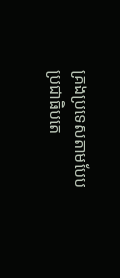គ្រងប្រទេសតាមបែបប្រជាធិបតេ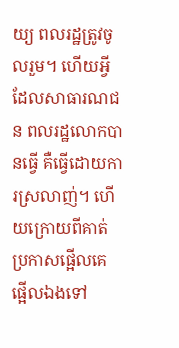យ្យ ពលរដ្ឋត្រូវចូលរួម។ ហើយអ្វីដែលសាធារណជន ពលរដ្ឋលោកបានធ្វើ គឺធ្វើដោយការស្រលាញ់។ ហើយក្រោយពីគាត់ប្រកាសផ្អើលគេផ្អើលឯងទៅ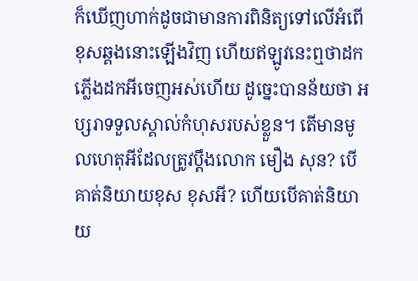ក៏ឃើញហាក់ដូចជាមានការពិនិត្យទៅលើអំពើខុសឆ្គងនោះឡើងវិញ ហើយឥឡូវនេះឮថាដកភ្លើងដកអីចេញអស់ហើយ ដូច្នេះបានន័យថា អប្សរាទទួលស្គាល់កំហុសរបស់ខ្លួន។ តើមានមូលហេតុអីដែលត្រូវប្ដឹងលោក មឿង សុន? បើគាត់និយាយខុស ខុសអី? ហើយបើគាត់និយាយ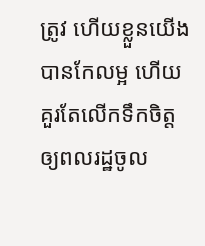ត្រូវ ហើយខ្លួនយើងបានកែលម្អ ហើយគួរតែលើកទឹកចិត្តឲ្យពលរដ្ឋចូល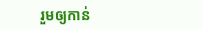រួមឲ្យកាន់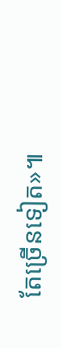តែច្រើនទៀត»៕